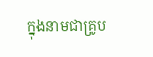ក្នុងនាមជាគ្រូប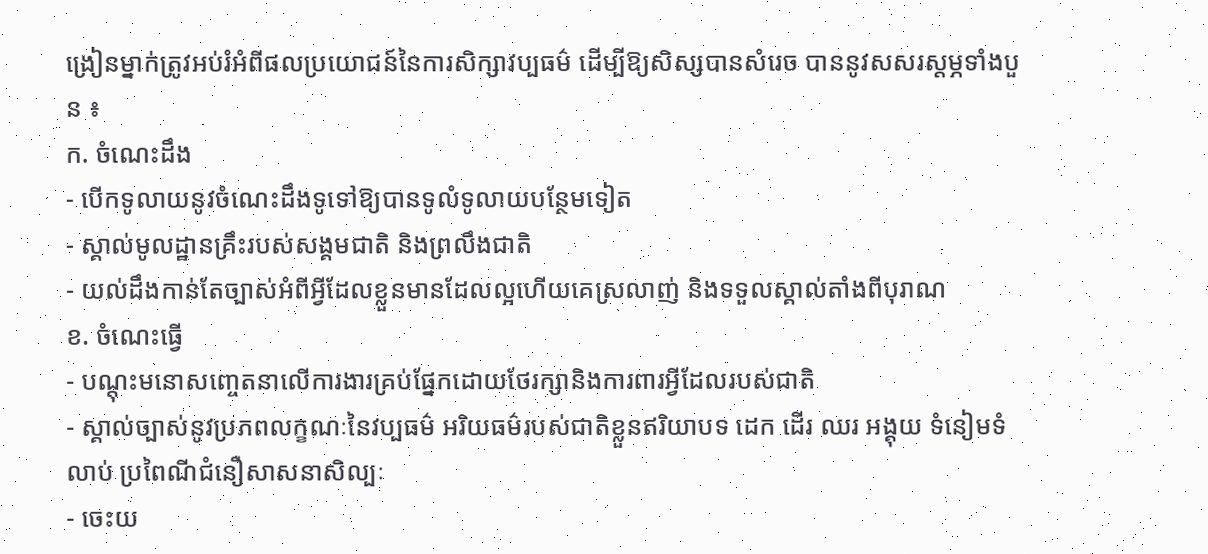ង្រៀនម្នាក់ត្រូវអប់រំអំពីផលប្រយោជន៍នៃការសិក្សាវប្បធម៌ ដើម្បីឱ្យសិស្សបានសំរេច បាននូវសសរស្តម្ភទាំងបួន ៖
ក. ចំណេះដឹង
- បើកទូលាយនូវចំណេះដឹងទូទៅឱ្យបានទូលំទូលាយបន្ថែមទៀត
- ស្គាល់មូលដ្ឋានគ្រឹះរបស់សង្គមជាតិ និងព្រលឹងជាតិ
- យល់ដឹងកាន់តែច្បាស់អំពីអ្វីដែលខ្លួនមានដែលល្អហើយគេស្រលាញ់ និងទទួលស្គាល់តាំងពីបុរាណ
ខ. ចំណេះធ្វើ
- បណ្តុះមនោសញ្ចេតនាលើការងារគ្រប់ផ្នែកដោយថែរក្សានិងការពារអ្វីដែលរបស់ជាតិ
- ស្គាល់ច្បាស់នូវប្រភពលក្ខណៈនៃវប្បធម៌ អរិយធម៌របស់ជាតិខ្លួនឥរិយាបទ ដេក ដើរ ឈរ អង្គុយ ទំនៀមទំលាប់ ប្រពៃណីជំនឿសាសនាសិល្បៈ
- ចេះយ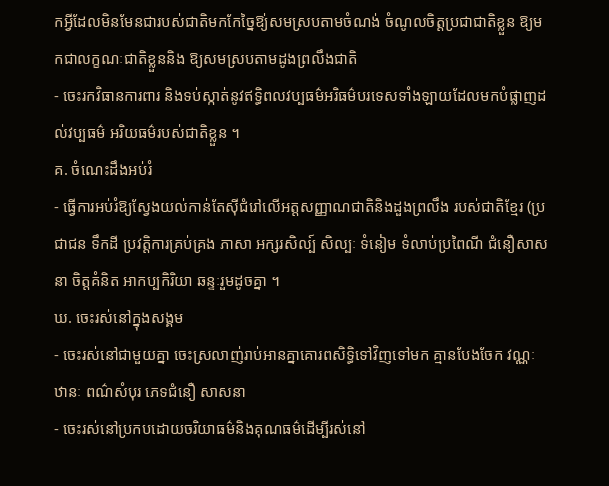កអ្វីដែលមិនមែនជារបស់ជាតិមកកែច្នៃឱ្យ់សមស្របតាមចំណង់ ចំណូលចិត្តប្រជាជាតិខ្លួន ឱ្យមកជាលក្ខណៈជាតិខ្លួននិង ឱ្យសមស្របតាមដូងព្រលឹងជាតិ
- ចេះរកវិធានការពារ និងទប់ស្កាត់នូវឥទ្ធិពលវប្បធម៌អរិធម៌បរទេសទាំងឡាយដែលមកបំផ្លាញដល់វប្បធម៌ អរិយធម៌របស់ជាតិខ្លួន ។
គ. ចំណេះដឹងអប់រំ
- ធ្វើការអប់រំឱ្យស្វែងយល់កាន់តែស៊ីជំរៅលើអត្តសញ្ញាណជាតិនិងដួងព្រលឹង របស់ជាតិខ្មែរ (ប្រជាជន ទឹកដី ប្រវត្តិការគ្រប់គ្រង ភាសា អក្សរសិល្ប៍ សិល្បៈ ទំនៀម ទំលាប់ប្រពៃណី ជំនឿសាសនា ចិត្តគំនិត អាកប្បកិរិយា ឆន្ទៈរួមដូចគ្នា ។
ឃ. ចេះរស់នៅក្នុងសង្គម
- ចេះរស់នៅជាមួយគ្នា ចេះស្រលាញ់រាប់អានគ្នាគោរពសិទ្ធិទៅវិញទៅមក គ្មានបែងចែក វណ្ណៈ ឋានៈ ពណ៌សំបុរ ភេទជំនឿ សាសនា
- ចេះរស់នៅប្រកបដោយចរិយាធម៌និងគុណធម៌ដើម្បីរស់នៅ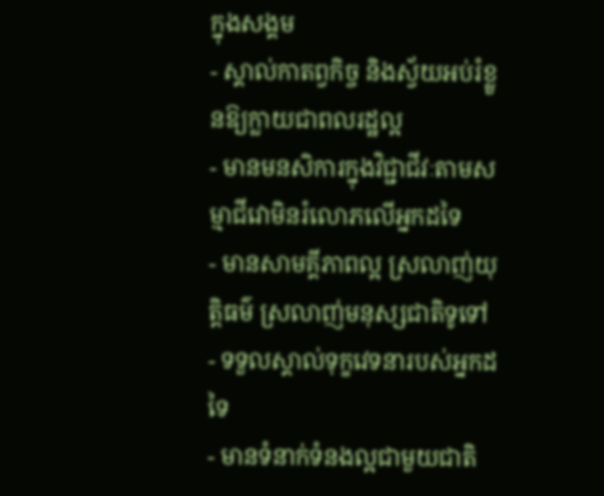ក្នុងសង្គម
- ស្គាល់កាតព្វកិច្ច និងស្វ័យអប់រំខ្លួនឱ្យក្លាយជាពលរដ្ឋល្អ
- មានមនសិការក្នុងវិជ្ជាជីវៈតាមសម្មាជីវោមិនរំលោភលើអ្នកដទៃ
- មានសាមគ្គីភាពល្អ ស្រលាញ់យុត្តិធម៌ ស្រលាញ់មនុស្សជាតិទូទៅ
- ទទួលស្គាល់ទុក្ខវេទនារបស់អ្នកដទៃ
- មានទំនាក់ទំនងល្អជាមួយជាតិ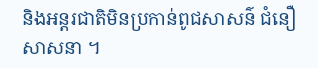និងអន្តរជាតិមិនប្រកាន់ពូជសាសន៌ ជំនឿ សាសនា ។